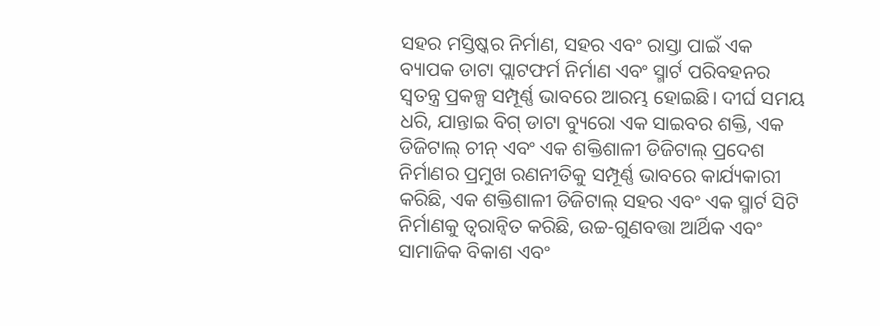ସହର ମସ୍ତିଷ୍କର ନିର୍ମାଣ, ସହର ଏବଂ ରାସ୍ତା ପାଇଁ ଏକ ବ୍ୟାପକ ଡାଟା ପ୍ଲାଟଫର୍ମ ନିର୍ମାଣ ଏବଂ ସ୍ମାର୍ଟ ପରିବହନର ସ୍ୱତନ୍ତ୍ର ପ୍ରକଳ୍ପ ସମ୍ପୂର୍ଣ୍ଣ ଭାବରେ ଆରମ୍ଭ ହୋଇଛି। ଦୀର୍ଘ ସମୟ ଧରି, ଯାନ୍ତାଇ ବିଗ୍ ଡାଟା ବ୍ୟୁରୋ ଏକ ସାଇବର ଶକ୍ତି, ଏକ ଡିଜିଟାଲ୍ ଚୀନ୍ ଏବଂ ଏକ ଶକ୍ତିଶାଳୀ ଡିଜିଟାଲ୍ ପ୍ରଦେଶ ନିର୍ମାଣର ପ୍ରମୁଖ ରଣନୀତିକୁ ସମ୍ପୂର୍ଣ୍ଣ ଭାବରେ କାର୍ଯ୍ୟକାରୀ କରିଛି, ଏକ ଶକ୍ତିଶାଳୀ ଡିଜିଟାଲ୍ ସହର ଏବଂ ଏକ ସ୍ମାର୍ଟ ସିଟି ନିର୍ମାଣକୁ ତ୍ୱରାନ୍ୱିତ କରିଛି, ଉଚ୍ଚ-ଗୁଣବତ୍ତା ଆର୍ଥିକ ଏବଂ ସାମାଜିକ ବିକାଶ ଏବଂ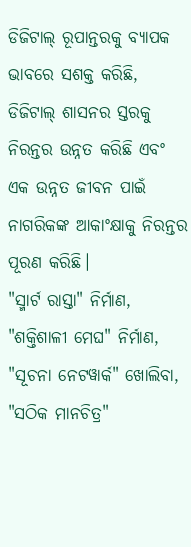ଡିଜିଟାଲ୍ ରୂପାନ୍ତରକୁ ବ୍ୟାପକ ଭାବରେ ସଶକ୍ତ କରିଛି, ଡିଜିଟାଲ୍ ଶାସନର ସ୍ତରକୁ ନିରନ୍ତର ଉନ୍ନତ କରିଛି ଏବଂ ଏକ ଉନ୍ନତ ଜୀବନ ପାଇଁ ନାଗରିକଙ୍କ ଆକାଂକ୍ଷାକୁ ନିରନ୍ତର ପୂରଣ କରିଛି।
"ସ୍ମାର୍ଟ ରାସ୍ତା" ନିର୍ମାଣ, "ଶକ୍ତିଶାଳୀ ମେଘ" ନିର୍ମାଣ, "ସୂଚନା ନେଟୱାର୍କ" ଖୋଲିବା, "ସଠିକ ମାନଚିତ୍ର"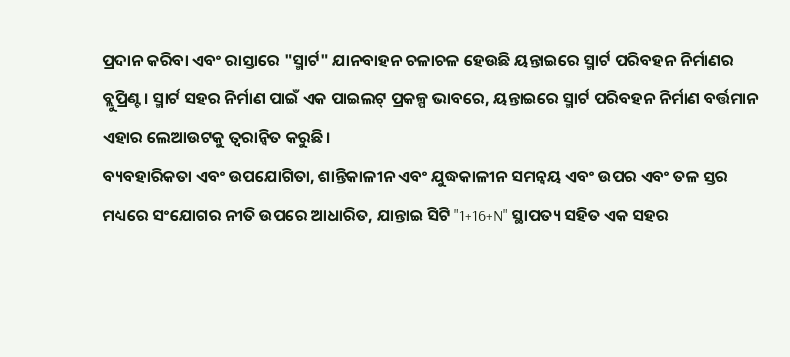ପ୍ରଦାନ କରିବା ଏବଂ ରାସ୍ତାରେ "ସ୍ମାର୍ଟ" ଯାନବାହନ ଚଳାଚଳ ହେଉଛି ୟନ୍ତାଇରେ ସ୍ମାର୍ଟ ପରିବହନ ନିର୍ମାଣର ବ୍ଲୁପ୍ରିଣ୍ଟ। ସ୍ମାର୍ଟ ସହର ନିର୍ମାଣ ପାଇଁ ଏକ ପାଇଲଟ୍ ପ୍ରକଳ୍ପ ଭାବରେ, ୟନ୍ତାଇରେ ସ୍ମାର୍ଟ ପରିବହନ ନିର୍ମାଣ ବର୍ତ୍ତମାନ ଏହାର ଲେଆଉଟକୁ ତ୍ୱରାନ୍ୱିତ କରୁଛି।
ବ୍ୟବହାରିକତା ଏବଂ ଉପଯୋଗିତା, ଶାନ୍ତିକାଳୀନ ଏବଂ ଯୁଦ୍ଧକାଳୀନ ସମନ୍ୱୟ ଏବଂ ଉପର ଏବଂ ତଳ ସ୍ତର ମଧ୍ୟରେ ସଂଯୋଗର ନୀତି ଉପରେ ଆଧାରିତ, ଯାନ୍ତାଇ ସିଟି "1+16+N" ସ୍ଥାପତ୍ୟ ସହିତ ଏକ ସହର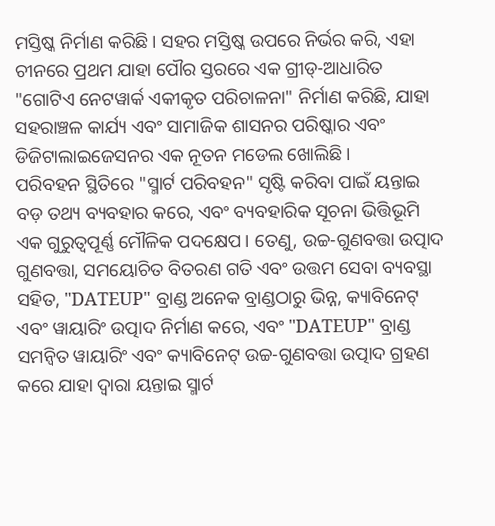ମସ୍ତିଷ୍କ ନିର୍ମାଣ କରିଛି। ସହର ମସ୍ତିଷ୍କ ଉପରେ ନିର୍ଭର କରି, ଏହା ଚୀନରେ ପ୍ରଥମ ଯାହା ପୌର ସ୍ତରରେ ଏକ ଗ୍ରୀଡ୍-ଆଧାରିତ "ଗୋଟିଏ ନେଟୱାର୍କ ଏକୀକୃତ ପରିଚାଳନା" ନିର୍ମାଣ କରିଛି, ଯାହା ସହରାଞ୍ଚଳ କାର୍ଯ୍ୟ ଏବଂ ସାମାଜିକ ଶାସନର ପରିଷ୍କାର ଏବଂ ଡିଜିଟାଲାଇଜେସନର ଏକ ନୂତନ ମଡେଲ ଖୋଲିଛି।
ପରିବହନ ସ୍ଥିତିରେ "ସ୍ମାର୍ଟ ପରିବହନ" ସୃଷ୍ଟି କରିବା ପାଇଁ ୟନ୍ତାଇ ବଡ଼ ତଥ୍ୟ ବ୍ୟବହାର କରେ, ଏବଂ ବ୍ୟବହାରିକ ସୂଚନା ଭିତ୍ତିଭୂମି ଏକ ଗୁରୁତ୍ୱପୂର୍ଣ୍ଣ ମୌଳିକ ପଦକ୍ଷେପ। ତେଣୁ, ଉଚ୍ଚ-ଗୁଣବତ୍ତା ଉତ୍ପାଦ ଗୁଣବତ୍ତା, ସମୟୋଚିତ ବିତରଣ ଗତି ଏବଂ ଉତ୍ତମ ସେବା ବ୍ୟବସ୍ଥା ସହିତ, "DATEUP" ବ୍ରାଣ୍ଡ ଅନେକ ବ୍ରାଣ୍ଡଠାରୁ ଭିନ୍ନ, କ୍ୟାବିନେଟ୍ ଏବଂ ୱାୟାରିଂ ଉତ୍ପାଦ ନିର୍ମାଣ କରେ, ଏବଂ "DATEUP" ବ୍ରାଣ୍ଡ ସମନ୍ୱିତ ୱାୟାରିଂ ଏବଂ କ୍ୟାବିନେଟ୍ ଉଚ୍ଚ-ଗୁଣବତ୍ତା ଉତ୍ପାଦ ଗ୍ରହଣ କରେ ଯାହା ଦ୍ୱାରା ୟନ୍ତାଇ ସ୍ମାର୍ଟ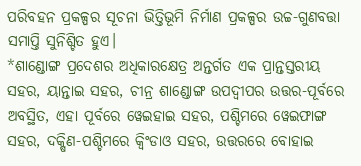ପରିବହନ ପ୍ରକଳ୍ପର ସୂଚନା ଭିତ୍ତିଭୂମି ନିର୍ମାଣ ପ୍ରକଳ୍ପର ଉଚ୍ଚ-ଗୁଣବତ୍ତା ସମାପ୍ତି ସୁନିଶ୍ଚିତ ହୁଏ।
*ଶାଣ୍ଡୋଙ୍ଗ ପ୍ରଦେଶର ଅଧିକାରକ୍ଷେତ୍ର ଅନ୍ତର୍ଗତ ଏକ ପ୍ରାନ୍ତସ୍ତରୀୟ ସହର, ୟାନ୍ତାଇ ସହର, ଚୀନ୍ର ଶାଣ୍ଡୋଙ୍ଗ ଉପଦ୍ୱୀପର ଉତ୍ତର-ପୂର୍ବରେ ଅବସ୍ଥିତ, ଏହା ପୂର୍ବରେ ୱେଇହାଇ ସହର, ପଶ୍ଚିମରେ ୱେଇଫାଙ୍ଗ ସହର, ଦକ୍ଷିଣ-ପଶ୍ଚିମରେ କ୍ୱିଂଡାଓ ସହର, ଉତ୍ତରରେ ବୋହାଇ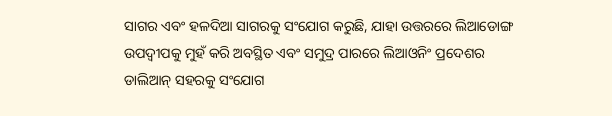ସାଗର ଏବଂ ହଳଦିଆ ସାଗରକୁ ସଂଯୋଗ କରୁଛି, ଯାହା ଉତ୍ତରରେ ଲିଆଡୋଙ୍ଗ ଉପଦ୍ୱୀପକୁ ମୁହଁ କରି ଅବସ୍ଥିତ ଏବଂ ସମୁଦ୍ର ପାରରେ ଲିଆଓନିଂ ପ୍ରଦେଶର ଡାଲିଆନ୍ ସହରକୁ ସଂଯୋଗ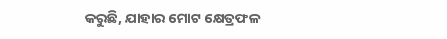କରୁଛି, ଯାହାର ମୋଟ କ୍ଷେତ୍ରଫଳ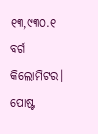୧୩,୯୩୦.୧ ବର୍ଗ କିଲୋମିଟର।
ପୋଷ୍ଟ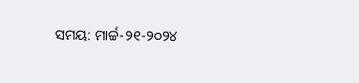ସମୟ: ମାର୍ଚ୍ଚ-୨୧-୨୦୨୪